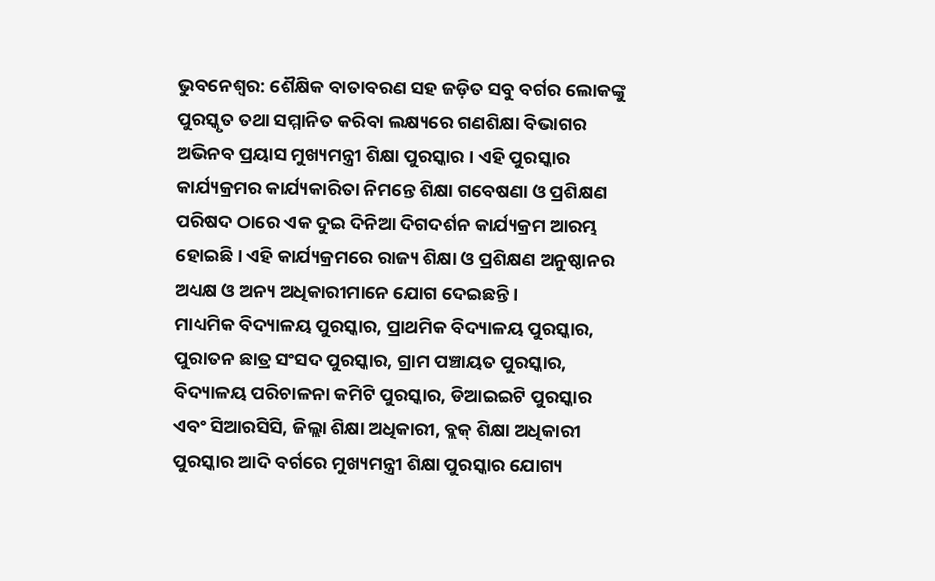ଭୁବନେଶ୍ବର: ଶୈକ୍ଷିକ ବାତାବରଣ ସହ ଜଡ଼ିତ ସବୁ ବର୍ଗର ଲୋକଙ୍କୁ ପୁରସ୍କୃତ ତଥା ସମ୍ମାନିତ କରିବା ଲକ୍ଷ୍ୟରେ ଗଣଶିକ୍ଷା ବିଭାଗର ଅଭିନବ ପ୍ରୟାସ ମୁଖ୍ୟମନ୍ତ୍ରୀ ଶିକ୍ଷା ପୁରସ୍କାର । ଏହି ପୁରସ୍କାର କାର୍ଯ୍ୟକ୍ରମର କାର୍ଯ୍ୟକାରିତା ନିମନ୍ତେ ଶିକ୍ଷା ଗବେଷଣା ଓ ପ୍ରଶିକ୍ଷଣ ପରିଷଦ ଠାରେ ଏକ ଦୁଇ ଦିନିଆ ଦିଗଦର୍ଶନ କାର୍ଯ୍ୟକ୍ରମ ଆରମ୍ଭ ହୋଇଛି । ଏହି କାର୍ଯ୍ୟକ୍ରମରେ ରାଜ୍ୟ ଶିକ୍ଷା ଓ ପ୍ରଶିକ୍ଷଣ ଅନୁଷ୍ଠାନର ଅଧ୍ୟକ୍ଷ ଓ ଅନ୍ୟ ଅଧିକାରୀମାନେ ଯୋଗ ଦେଇଛନ୍ତି ।
ମାଧ୍ୟମିକ ବିଦ୍ୟାଳୟ ପୁରସ୍କାର, ପ୍ରାଥମିକ ବିଦ୍ୟାଳୟ ପୁରସ୍କାର, ପୁରାତନ ଛାତ୍ର ସଂସଦ ପୁରସ୍କାର, ଗ୍ରାମ ପଞ୍ଚାୟତ ପୁରସ୍କାର, ବିଦ୍ୟାଳୟ ପରିଚାଳନା କମିଟି ପୁରସ୍କାର, ଡିଆଇଇଟି ପୁରସ୍କାର ଏବଂ ସିଆରସିସି, ଜିଲ୍ଲା ଶିକ୍ଷା ଅଧିକାରୀ, ବ୍ଲକ୍ ଶିକ୍ଷା ଅଧିକାରୀ ପୁରସ୍କାର ଆଦି ବର୍ଗରେ ମୁଖ୍ୟମନ୍ତ୍ରୀ ଶିକ୍ଷା ପୁରସ୍କାର ଯୋଗ୍ୟ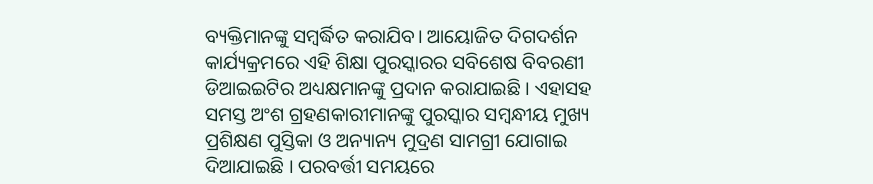ବ୍ୟକ୍ତିମାନଙ୍କୁ ସମ୍ବର୍ଦ୍ଧିତ କରାଯିବ। ଆୟୋଜିତ ଦିଗଦର୍ଶନ କାର୍ଯ୍ୟକ୍ରମରେ ଏହି ଶିକ୍ଷା ପୁରସ୍କାରର ସବିଶେଷ ବିବରଣୀ ଡିଆଇଇଟିର ଅଧ୍ୟକ୍ଷମାନଙ୍କୁ ପ୍ରଦାନ କରାଯାଇଛି । ଏହାସହ ସମସ୍ତ ଅଂଶ ଗ୍ରହଣକାରୀମାନଙ୍କୁ ପୁରସ୍କାର ସମ୍ବନ୍ଧୀୟ ମୁଖ୍ୟ ପ୍ରଶିକ୍ଷଣ ପୁସ୍ତିକା ଓ ଅନ୍ୟାନ୍ୟ ମୁଦ୍ରଣ ସାମଗ୍ରୀ ଯୋଗାଇ ଦିଆଯାଇଛି । ପରବର୍ତ୍ତୀ ସମୟରେ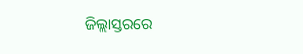ଜିଲ୍ଲାସ୍ତରରେ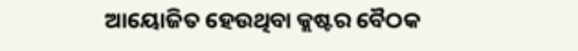ଆୟୋଜିତ ହେଉଥିବା କ୍ଲଷ୍ଟର ବୈଠକ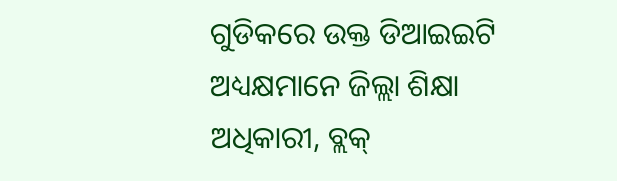ଗୁଡିକରେ ଉକ୍ତ ଡିଆଇଇଟି ଅଧ୍ୟକ୍ଷମାନେ ଜିଲ୍ଲା ଶିକ୍ଷା ଅଧିକାରୀ, ବ୍ଲକ୍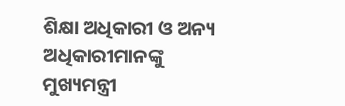ଶିକ୍ଷା ଅଧିକାରୀ ଓ ଅନ୍ୟ ଅଧିକାରୀମାନଙ୍କୁ ମୁଖ୍ୟମନ୍ତ୍ରୀ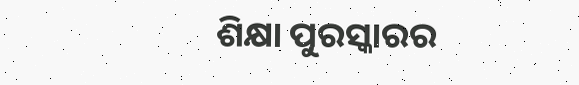ଶିକ୍ଷା ପୁରସ୍କାରର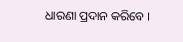ଧାରଣା ପ୍ରଦାନ କରିବେ ।